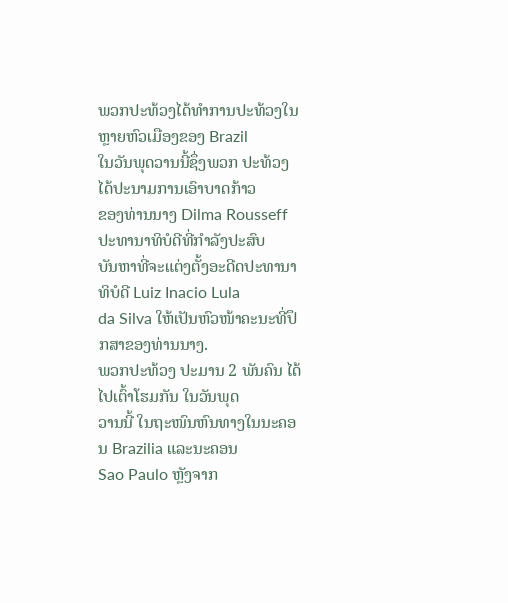ພວກປະທ້ວງໄດ້ທຳການປະທ້ວງໃນຫຼາຍຫົວເມືອງຂອງ Brazil
ໃນວັນພຸດວານນີ້ຊຶ່ງພວກ ປະທ້ວງໄດ້ປະນາມການເອົາບາດກ້າວ
ຂອງທ່ານນາງ Dilma Rousseff ປະທານາທິບໍດີທີ່ກຳລັງປະສົບ
ບັນຫາທີ່ຈະແຕ່ງຕັ້ງອະດີດປະທານາທິບໍດີ Luiz Inacio Lula
da Silva ໃຫ້ເປັນຫົວໜ້າຄະນະທີ່ປຶກສາຂອງທ່ານນາງ.
ພວກປະທ້ວງ ປະມານ 2 ພັນຄົນ ໄດ້ໄປເຕົ້າໂຮມກັນ ໃນວັນພຸດ
ວານນີ້ ໃນຖະໜົນຫົນທາງໃນນະຄອນ Brazilia ແລະນະຄອນ
Sao Paulo ຫຼັງຈາກ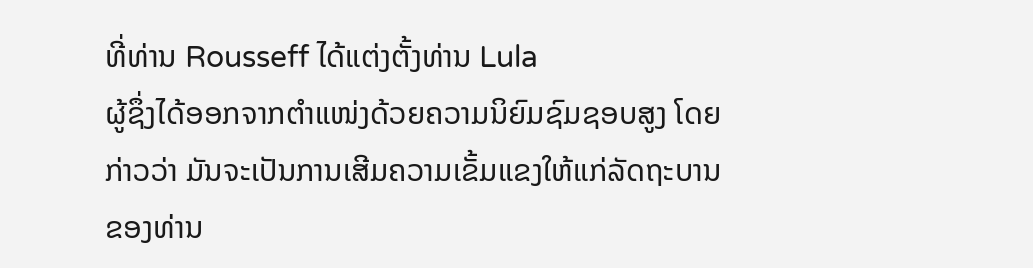ທີ່ທ່ານ Rousseff ໄດ້ແຕ່ງຕັ້ງທ່ານ Lula
ຜູ້ຊຶ່ງໄດ້ອອກຈາກຕຳແໜ່ງດ້ວຍຄວາມນິຍົມຊົມຊອບສູງ ໂດຍ
ກ່າວວ່າ ມັນຈະເປັນການເສີມຄວາມເຂັ້ມແຂງໃຫ້ແກ່ລັດຖະບານ
ຂອງທ່ານ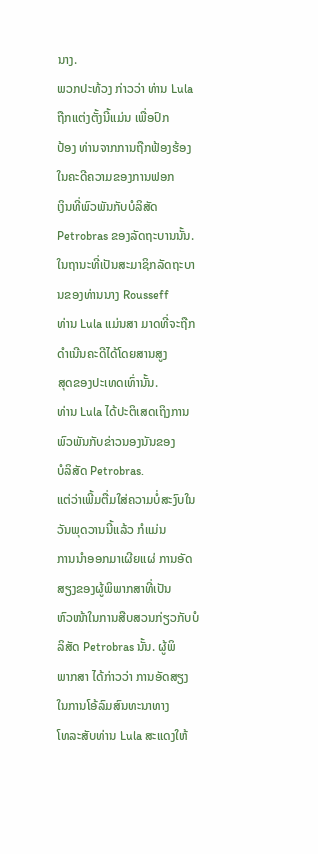ນາງ.
ພວກປະທ້ວງ ກ່າວວ່າ ທ່ານ Lula ຖືກແຕ່ງຕັ້ງນີ້ແມ່ນ ເພື່ອປົກ
ປ້ອງ ທ່ານຈາກການຖືກຟ້ອງຮ້ອງໃນຄະດີຄວາມຂອງການຟອກ
ເງິນທີ່ພົວພັນກັບບໍລິສັດ Petrobras ຂອງລັດຖະບານນັ້ນ.
ໃນຖານະທີ່ເປັນສະມາຊິກລັດຖະບານຂອງທ່ານນາງ Rousseff
ທ່ານ Lula ແມ່ນສາ ມາດທີ່ຈະຖືກດຳເນີນຄະດີໄດ້ໂດຍສານສູງ
ສຸດຂອງປະເທດເທົ່ານັ້ນ.
ທ່ານ Lula ໄດ້ປະຕິເສດເຖິງການພົວພັນກັບຂ່າວນອງນັນຂອງ
ບໍລິສັດ Petrobras.
ແຕ່ວ່າເພີ້ມຕື່ມໃສ່ຄວາມບໍ່ສະງົບໃນວັນພຸດວານນີ້ແລ້ວ ກໍແມ່ນ
ການນຳອອກມາເຜີຍແຜ່ ການອັດສຽງຂອງຜູ້ພິພາກສາທີ່ເປັນ
ຫົວໜ້າໃນການສືບສວນກ່ຽວກັບບໍລິສັດ Petrobras ນັ້ນ. ຜູ້ພິ
ພາກສາ ໄດ້ກ່າວວ່າ ການອັດສຽງໃນການໂອ້ລົມສົນທະນາທາງ
ໂທລະສັບທ່ານ Lula ສະແດງໃຫ້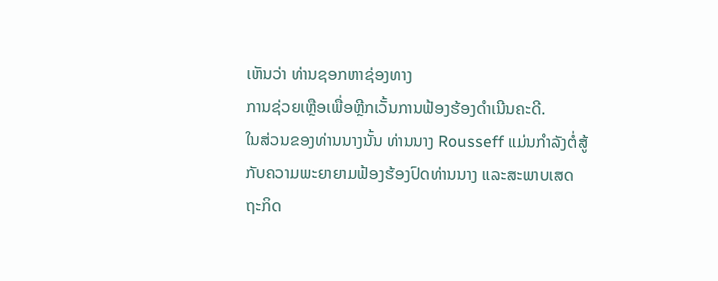ເຫັນວ່າ ທ່ານຊອກຫາຊ່ອງທາງ
ການຊ່ວຍເຫຼືອເພື່ອຫຼີກເວັ້ນການຟ້ອງຮ້ອງດຳເນີນຄະດີ.
ໃນສ່ວນຂອງທ່ານນາງນັ້ນ ທ່ານນາງ Rousseff ແມ່ນກຳລັງຕໍ່ສູ້
ກັບຄວາມພະຍາຍາມຟ້ອງຮ້ອງປົດທ່ານນາງ ແລະສະພາບເສດ
ຖະກິດ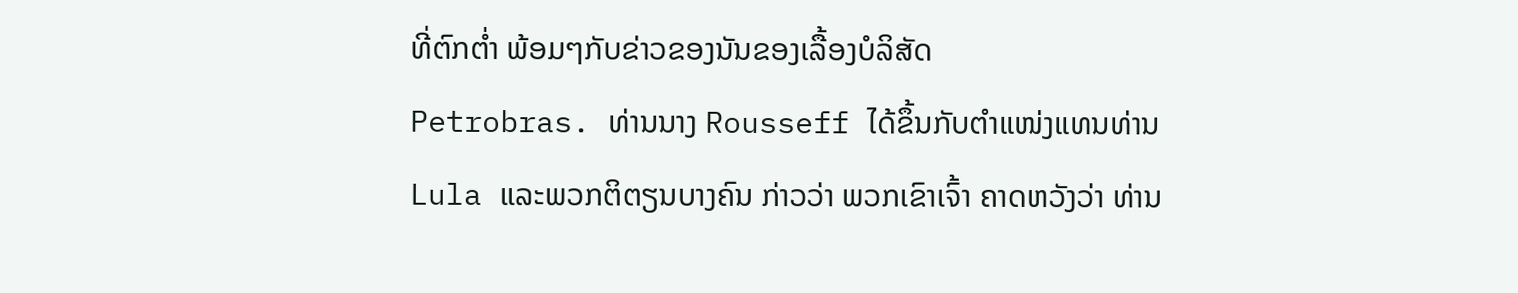ທີ່ຕົກຕ່ຳ ພ້ອມໆກັບຂ່າວຂອງນັນຂອງເລື້ອງບໍລິສັດ
Petrobras. ທ່ານນາງ Rousseff ໄດ້ຂຶ້ນກັບຕຳແໜ່ງແທນທ່ານ Lula ແລະພວກຕິຕຽນບາງຄົນ ກ່າວວ່າ ພວກເຂົາເຈົ້າ ຄາດຫວັງວ່າ ທ່ານ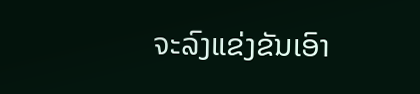ຈະລົງແຂ່ງຂັນເອົາ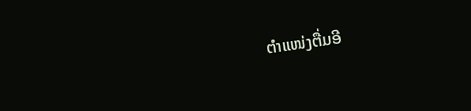ຕຳແໜ່ງຕື່ມອີ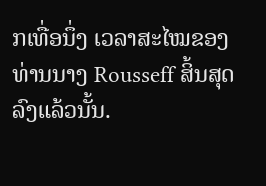ກເທື່ອນຶ່ງ ເວລາສະໄໝຂອງທ່ານນາງ Rousseff ສິ້ນສຸດລົງແລ້ວນັ້ນ.